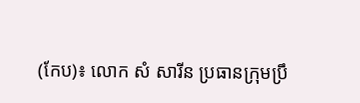(កែប)៖ លោក សំ សារីន ប្រធានក្រុមប្រឹ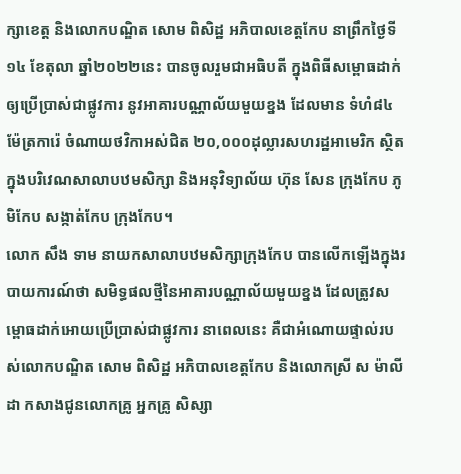ក្សាខេត្ត និងលោកបណ្ឌិត សោម ពិសិដ្ឋ អភិបាលខេត្តកែប នាព្រឹកថ្ងៃទី១៤ ខែតុលា ឆ្នាំ២០២២នេះ បានចូលរួមជាអធិបតី ក្នុងពិធីសម្ពោធដាក់ឲ្យប្រើប្រាស់ជាផ្លូវការ នូវអាគារបណ្ណាល័យមួយខ្នង ដែលមាន ទំហំ៨៤ម៉ែត្រការ៉េ ចំណាយថវិកាអស់ជិត ២០,០០០ដុល្លារសហរដ្ឋអាមេរិក ស្ថិតក្នុងបរិវេណសាលាបឋមសិក្សា និងអនុវិទ្យាល័យ ហ៊ុន សែន ក្រុងកែប ភូមិកែប សង្កាត់កែប ក្រុងកែប។
លោក សឹង ទាម នាយកសាលាបឋមសិក្សាក្រុងកែប បានលើកឡើងក្នុងរបាយការណ៍ថា សមិទ្ធផលថ្មីនៃអាគារបណ្ណាល័យមួយខ្នង ដែលត្រូវសម្ពោធដាក់អោយប្រើប្រាស់ជាផ្លូវការ នាពេលនេះ គឺជាអំណោយផ្ទាល់របស់លោកបណ្ឌិត សោម ពិសិដ្ឋ អភិបាលខេត្តកែប និងលោកស្រី ស ម៉ាលីដា កសាងជូនលោកគ្រូ អ្នកគ្រូ សិស្សា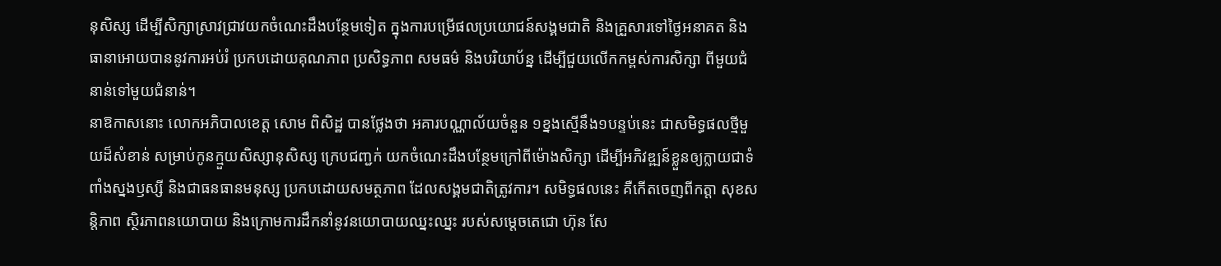នុសិស្ស ដើម្បីសិក្សាស្រាវជ្រាវយកចំណេះដឹងបន្ថែមទៀត ក្នុងការបម្រើផលប្រយោជន៍សង្គមជាតិ និងគ្រួសារទៅថ្ងៃអនាគត និងធានាអោយបាននូវការអប់រំ ប្រកបដោយគុណភាព ប្រសិទ្ធភាព សមធម៌ និងបរិយាប័ន្ន ដើម្បីជួយលើកកម្ពស់ការសិក្សា ពីមួយជំនាន់ទៅមួយជំនាន់។
នាឱកាសនោះ លោកអភិបាលខេត្ត សោម ពិសិដ្ឋ បានថ្លែងថា អគារបណ្ណាល័យចំនួន ១ខ្នងស្មើនឹង១បន្ទប់នេះ ជាសមិទ្ធផលថ្មីមួយដ៏សំខាន់ សម្រាប់កូនក្មួយសិស្សានុសិស្ស ក្រេបជញ្ជក់ យកចំណេះដឹងបន្ថែមក្រៅពីម៉ោងសិក្សា ដើម្បីអភិវឌ្ឍន៍ខ្លួនឲ្យក្លាយជាទំពាំងស្នងឫស្សី និងជាធនធានមនុស្ស ប្រកបដោយសមត្ថភាព ដែលសង្គមជាតិត្រូវការ។ សមិទ្ធផលនេះ គឺកើតចេញពីកត្តា សុខសន្តិភាព ស្ថិរភាពនយោបាយ និងក្រោមការដឹកនាំនូវនយោបាយឈ្នះឈ្នះ របស់សម្តេចតេជោ ហ៊ុន សែ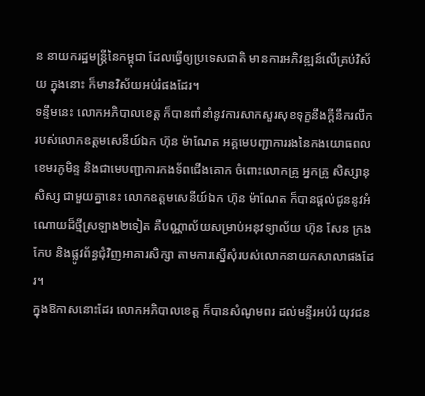ន នាយករដ្ឋមន្ត្រីនៃកម្ពុជា ដែលធ្វើឲ្យប្រទេសជាតិ មានការអភិវឌ្ឍន៍លើគ្រប់វិស័យ ក្នុងនោះ ក៏មានវិស័យអប់រំផងដែរ។
ទន្ទឹមនេះ លោកអភិបាលខេត្ត ក៏បានពាំនាំនូវការសាកសួរសុខទុក្ខនឹងក្ដីនឹករលឹក របស់លោកឧត្តមសេនីយ៍ឯក ហ៊ុន ម៉ាណែត អគ្គមេបញ្ជាការរងនៃកងយោធពលខេមរភូមិន្ទ និងជាមេបញ្ជាការកងទ័ពជើងគោក ចំពោះលោកគ្រូ អ្នកគ្រូ សិស្សានុសិស្ស ជាមួយគ្នានេះ លោកឧត្ដមសេនីយ៍ឯក ហ៊ុន ម៉ាណែត ក៏បានផ្ដល់ជូននូវអំណោយដ៏ថ្មីស្រឡាង២ទៀត គឺបណ្ណាល័យសម្រាប់អនុវទ្យាល័យ ហ៊ុន សែន ក្រងកែប និងផ្លូវព័ន្ធជុំវិញអាគារសិក្សា តាមការស្នើសុំរបស់លោកនាយកសាលាផងដែរ។
ក្នុងឱកាសនោះដែរ លោកអភិបាលខេត្ត ក៏បានសំណូមពរ ដល់មន្ទីរអប់រំ យុវជន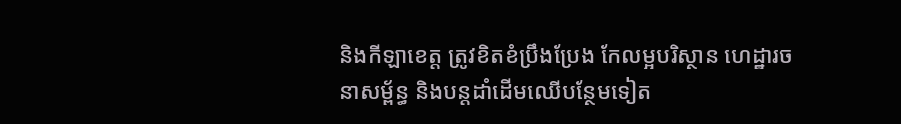និងកីឡាខេត្ត ត្រូវខិតខំប្រឹងប្រែង កែលម្អបរិស្ថាន ហេដ្ឋារចនាសម្ព័ន្ធ និងបន្តដាំដើមឈើបន្ថែមទៀត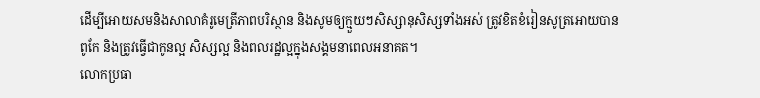ដើម្បីអោយសមនិងសាលាគំរូមេត្រីភាពបរិស្ថាន និងសូមឲ្យក្មួយៗសិស្សានុសិស្សទាំងអស់ ត្រូវខិតខំរៀនសូត្រអោយបានពូកែ និងត្រូវធ្វើជាកូនល្អ សិស្សល្អ និងពលរដ្ឋល្អក្នុងសង្គមនាពេលអនាគត។
លោកប្រធា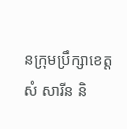នក្រុមប្រឹក្សាខេត្ត សំ សារីន និ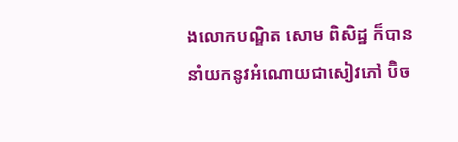ងលោកបណ្ឌិត សោម ពិសិដ្ឋ ក៏បាននាំយកនូវអំណោយជាសៀវភៅ ប៊ិច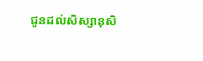ជូនដល់សិស្សានុសិ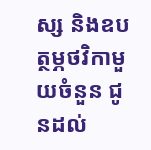ស្ស និងឧបត្ថម្ភថវិកាមួយចំនួន ជូនដល់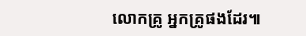លោកគ្រូ អ្នកគ្រូផងដែរ៕